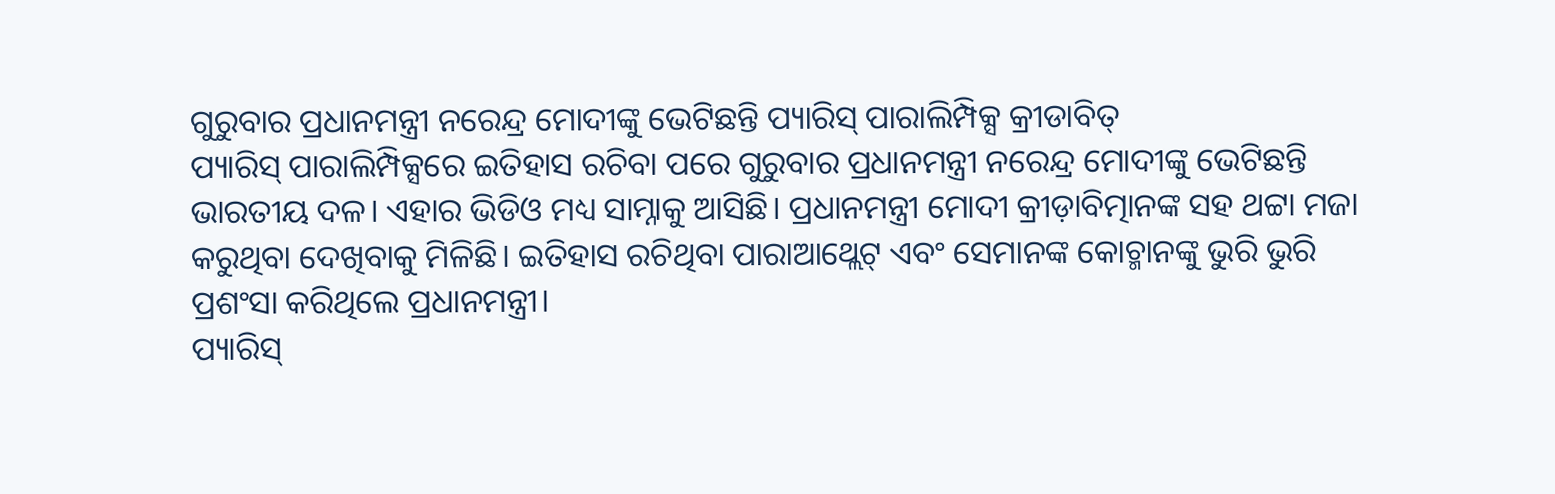ଗୁରୁବାର ପ୍ରଧାନମନ୍ତ୍ରୀ ନରେନ୍ଦ୍ର ମୋଦୀଙ୍କୁ ଭେଟିଛନ୍ତି ପ୍ୟାରିସ୍ ପାରାଲିମ୍ପିକ୍ସ କ୍ରୀଡାବିତ୍
ପ୍ୟାରିସ୍ ପାରାଲିମ୍ପିକ୍ସରେ ଇତିହାସ ରଚିବା ପରେ ଗୁରୁବାର ପ୍ରଧାନମନ୍ତ୍ରୀ ନରେନ୍ଦ୍ର ମୋଦୀଙ୍କୁ ଭେଟିଛନ୍ତି ଭାରତୀୟ ଦଳ। ଏହାର ଭିଡିଓ ମଧ୍ୟ ସାମ୍ନାକୁ ଆସିଛି। ପ୍ରଧାନମନ୍ତ୍ରୀ ମୋଦୀ କ୍ରୀଡ଼ାବିତ୍ମାନଙ୍କ ସହ ଥଟ୍ଟା ମଜା କରୁଥିବା ଦେଖିବାକୁ ମିଳିଛି। ଇତିହାସ ରଚିଥିବା ପାରାଆଥ୍ଲେଟ୍ ଏବଂ ସେମାନଙ୍କ କୋଚ୍ମାନଙ୍କୁ ଭୁରି ଭୁରି ପ୍ରଶଂସା କରିଥିଲେ ପ୍ରଧାନମନ୍ତ୍ରୀ।
ପ୍ୟାରିସ୍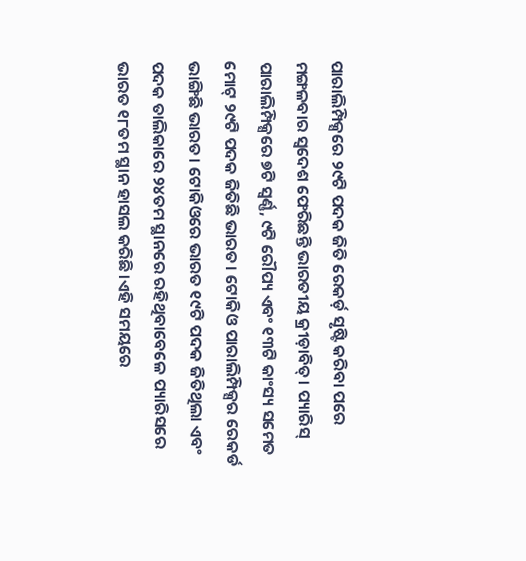ପାରାଲିମ୍ପିକ୍ସରେ ୨୯ଟି ପଦକ ଜିତି ରେକର୍ଡ଼ ସୃଷ୍ଟି କରିବା ପରେ ମଙ୍ଗଳବାର ସ୍ଵଦେଶ ଫେରିଛନ୍ତି ଭାରତୀୟ କ୍ରୀଡ଼ାବିତ୍। ପ୍ୟାରିସ୍ ପାରାଲିମ୍ପିକ୍ସରେ ୭ଟି ସ୍ୱର୍ଣ୍ଣ, ୯ଟି ରୌପ୍ୟ ଏବଂ ୧୩ଟି କାଂସ୍ୟ ସମେତ ମୋଟ୍ ୨୯ଟି ପଦକ ଜିତିଛି ଭାରତ। ଟୋକିଓ ପାରାଲିମ୍ପିକ୍ସର ରେକର୍ଡ ଭାଙ୍ଗିଛି ଭାରତ। ଟୋକିଓରେ ଭାରତ ୧୯ଟି ପଦକ ଜିତିଥିଲା ଏବଂ ପଦକ ତାଲିକାରେ ୨୪ତମ ସ୍ଥାନରେ ରହିଥିବାବେଳେ ପ୍ୟାରିସରେ ଭାରତ ୧୮ତମ ସ୍ଥାନ ହାସଲ କରିଛି।ଏହି ସମୟରେ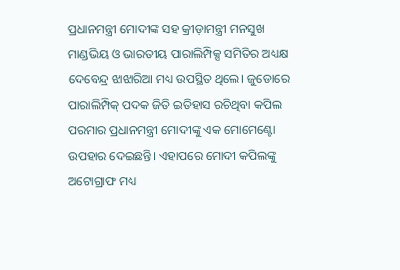ପ୍ରଧାନମନ୍ତ୍ରୀ ମୋଦୀଙ୍କ ସହ କ୍ରୀଡ଼ାମନ୍ତ୍ରୀ ମନସୁଖ ମାଣ୍ଡଭିୟ ଓ ଭାରତୀୟ ପାରାଲିମ୍ପିକ୍ସ ସମିତିର ଅଧ୍ୟକ୍ଷ ଦେବେନ୍ଦ୍ର ଝାଝାରିଆ ମଧ୍ୟ ଉପସ୍ଥିତ ଥିଲେ। ଜୁଡୋରେ ପାରାଲିମ୍ପିକ୍ ପଦକ ଜିତି ଇତିହାସ ରଚିଥିବା କପିଲ ପରମାର ପ୍ରଧାନମନ୍ତ୍ରୀ ମୋଦୀଙ୍କୁ ଏକ ମୋମେଣ୍ଟୋ ଉପହାର ଦେଇଛନ୍ତି। ଏହାପରେ ମୋଦୀ କପିଲଙ୍କୁ ଅଟୋଗ୍ରାଫ ମଧ୍ୟ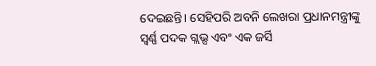ଦେଇଛନ୍ତି। ସେହିପରି ଅବନି ଲେଖରା ପ୍ରଧାନମନ୍ତ୍ରୀଙ୍କୁ ସ୍ଵର୍ଣ୍ଣ ପଦକ ଗ୍ଲଭ୍ସ ଏବଂ ଏକ ଜର୍ସି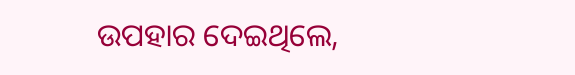ଉପହାର ଦେଇଥିଲେ,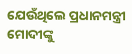ଯେଉଁଥିଲେ ପ୍ରଧାନମନ୍ତ୍ରୀ ମୋଦୀଙ୍କୁ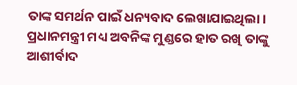ତାଙ୍କ ସମର୍ଥନ ପାଇଁ ଧନ୍ୟବାଦ ଲେଖାଯାଇଥିଲା। ପ୍ରଧାନମନ୍ତ୍ରୀ ମଧ୍ୟ ଅବନିଙ୍କ ମୁଣ୍ଡରେ ହାତ ରଖି ତାଙ୍କୁ ଆଶୀର୍ବାଦ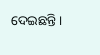ଦେଇଛନ୍ତି।